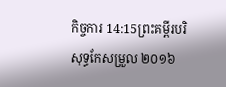កិច្ចការ 14:15ព្រះគម្ពីរបរិសុទ្ធកែសម្រួល ២០១៦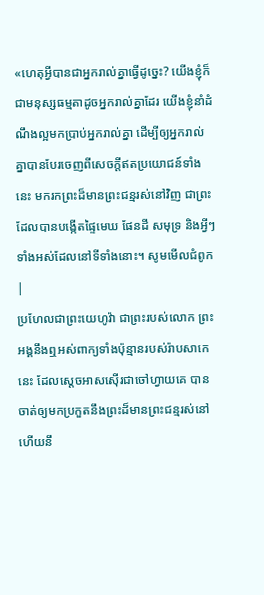«ហេតុអ្វីបានជាអ្នករាល់គ្នាធ្វើដូច្នេះ? យើងខ្ញុំក៏ជាមនុស្សធម្មតាដូចអ្នករាល់គ្នាដែរ យើងខ្ញុំនាំដំណឹងល្អមកប្រាប់អ្នករាល់គ្នា ដើម្បីឲ្យអ្នករាល់គ្នាបានបែរចេញពីសេចក្ដីឥតប្រយោជន៍ទាំងនេះ មករកព្រះដ៏មានព្រះជន្មរស់នៅវិញ ជាព្រះដែលបានបង្កើតផ្ទៃមេឃ ផែនដី សមុទ្រ និងអ្វីៗទាំងអស់ដែលនៅទីទាំងនោះ។ សូមមើលជំពូក |
ប្រហែលជាព្រះយេហូវ៉ា ជាព្រះរបស់លោក ព្រះអង្គនឹងឮអស់ពាក្យទាំងប៉ុន្មានរបស់រ៉ាបសាកេនេះ ដែលស្តេចអាសស៊ើរជាចៅហ្វាយគេ បានចាត់ឲ្យមកប្រកួតនឹងព្រះដ៏មានព្រះជន្មរស់នៅ ហើយនឹ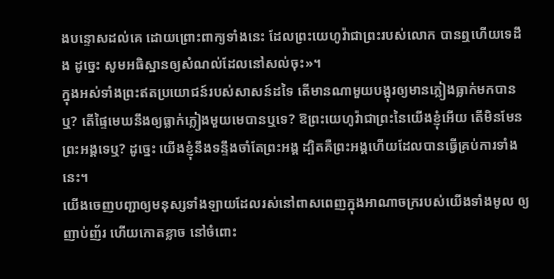ងបន្ទោសដល់គេ ដោយព្រោះពាក្យទាំងនេះ ដែលព្រះយេហូវ៉ាជាព្រះរបស់លោក បានឮហើយទេដឹង ដូច្នេះ សូមអធិស្ឋានឲ្យសំណល់ដែលនៅសល់ចុះ»។
ក្នុងអស់ទាំងព្រះឥតប្រយោជន៍របស់សាសន៍ដទៃ តើមានណាមួយបង្អុរឲ្យមានភ្លៀងធ្លាក់មកបានឬ? តើផ្ទៃមេឃនឹងឲ្យធ្លាក់ភ្លៀងមួយមេបានឬទេ? ឱព្រះយេហូវ៉ាជាព្រះនៃយើងខ្ញុំអើយ តើមិនមែនព្រះអង្គទេឬ? ដូច្នេះ យើងខ្ញុំនឹងទន្ទឹងចាំតែព្រះអង្គ ដ្បិតគឺព្រះអង្គហើយដែលបានធ្វើគ្រប់ការទាំងនេះ។
យើងចេញបញ្ជាឲ្យមនុស្សទាំងឡាយដែលរស់នៅពាសពេញក្នុងអាណាចក្ររបស់យើងទាំងមូល ឲ្យញាប់ញ័រ ហើយកោតខ្លាច នៅចំពោះ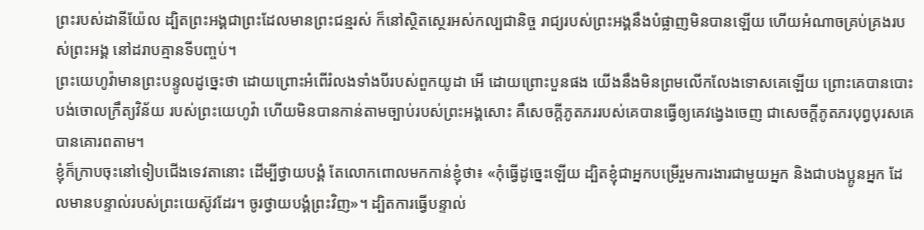ព្រះរបស់ដានីយ៉ែល ដ្បិតព្រះអង្គជាព្រះដែលមានព្រះជន្មរស់ ក៏នៅស្ថិតស្ថេរអស់កល្បជានិច្ច រាជ្យរបស់ព្រះអង្គនឹងបំផ្លាញមិនបានឡើយ ហើយអំណាចគ្រប់គ្រងរបស់ព្រះអង្គ នៅដរាបគ្មានទីបញ្ចប់។
ព្រះយេហូវ៉ាមានព្រះបន្ទូលដូច្នេះថា ដោយព្រោះអំពើរំលងទាំងបីរបស់ពួកយូដា អើ ដោយព្រោះបួនផង យើងនឹងមិនព្រមលើកលែងទោសគេឡើយ ព្រោះគេបានបោះបង់ចោលក្រឹត្យវិន័យ របស់ព្រះយេហូវ៉ា ហើយមិនបានកាន់តាមច្បាប់របស់ព្រះអង្គសោះ គឺសេចក្ដីភូតភររបស់គេបានធ្វើឲ្យគេវង្វេងចេញ ជាសេចក្ដីភូតភរបុព្វបុរសគេបានគោរពតាម។
ខ្ញុំក៏ក្រាបចុះនៅទៀបជើងទេវតានោះ ដើម្បីថ្វាយបង្គំ តែលោកពោលមកកាន់ខ្ញុំថា៖ «កុំធ្វើដូច្នេះឡើយ ដ្បិតខ្ញុំជាអ្នកបម្រើរួមការងារជាមួយអ្នក និងជាបងប្អូនអ្នក ដែលមានបន្ទាល់របស់ព្រះយេស៊ូវដែរ។ ចូរថ្វាយបង្គំព្រះវិញ»។ ដ្បិតការធ្វើបន្ទាល់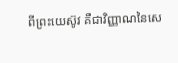ពីព្រះយេស៊ូវ គឺជាវិញ្ញាណនៃសេ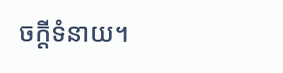ចក្ដីទំនាយ។